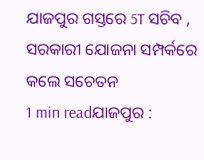ଯାଜପୁର ଗସ୍ତରେ 5T ସଚିବ , ସରକାରୀ ଯୋଜନା ସମ୍ପର୍କରେ କଲେ ସଚେତନ
1 min readଯାଜପୁର :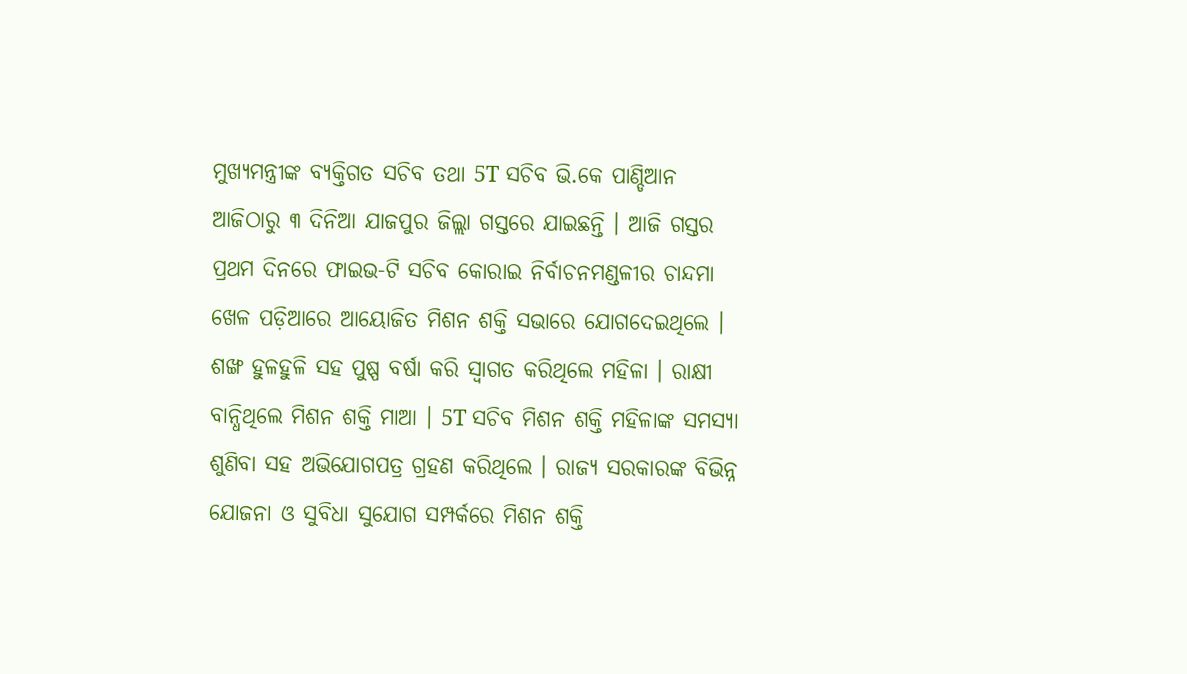ମୁଖ୍ୟମନ୍ତ୍ରୀଙ୍କ ବ୍ୟକ୍ତିଗତ ସଚିବ ତଥା 5T ସଚିବ ଭି.କେ ପାଣ୍ଡିଆନ ଆଜିଠାରୁ ୩ ଦିନିଆ ଯାଜପୁର ଜିଲ୍ଲା ଗସ୍ତରେ ଯାଇଛନ୍ତି । ଆଜି ଗସ୍ତର ପ୍ରଥମ ଦିନରେ ଫାଇଭ-ଟି ସଚିବ କୋରାଇ ନିର୍ବାଚନମଣ୍ଡଳୀର ଚାନ୍ଦମା ଖେଳ ପଡ଼ିଆରେ ଆୟୋଜିତ ମିଶନ ଶକ୍ତି ସଭାରେ ଯୋଗଦେଇଥିଲେ । ଶଙ୍ଖ ହୁଳହୁଳି ସହ ପୁଷ୍ପ ବର୍ଷା କରି ସ୍ବାଗତ କରିଥିଲେ ମହିଳା । ରାକ୍ଷୀ ବାନ୍ଧିଥିଲେ ମିଶନ ଶକ୍ତି ମାଆ । 5T ସଚିବ ମିଶନ ଶକ୍ତି ମହିଳାଙ୍କ ସମସ୍ୟା ଶୁଣିବା ସହ ଅଭିଯୋଗପତ୍ର ଗ୍ରହଣ କରିଥିଲେ । ରାଜ୍ୟ ସରକାରଙ୍କ ବିଭିନ୍ନ ଯୋଜନା ଓ ସୁବିଧା ସୁଯୋଗ ସମ୍ପର୍କରେ ମିଶନ ଶକ୍ତି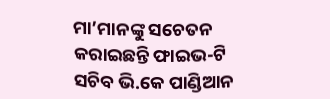ମା’ମାନଙ୍କୁ ସଚେତନ କରାଇଛନ୍ତି ଫାଇଭ-ଟି ସଚିବ ଭି.କେ ପାଣ୍ଡିଆନ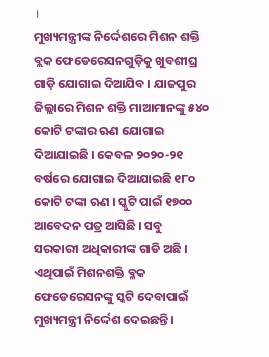।
ମୁଖ୍ୟମନ୍ତ୍ରୀଙ୍କ ନିର୍ଦ୍ଦେଶରେ ମିଶନ ଶକ୍ତି ବ୍ଲକ ଫେଡେରେସନଗୁଡ଼ିକୁ ଖୁବଶୀଘ୍ର ଗାଡ଼ି ଯୋଗାଇ ଦିଆଯିବ । ଯାଜପୁର ଜିଲ୍ଲାରେ ମିଶନ ଶକ୍ତି ମାଆମାନଙ୍କୁ ୫୪୦ କୋଟି ଟଙ୍କାର ଋଣ ଯୋଗାଇ ଦିଆଯାଇଛି । କେବଳ ୨୦୨୦-୨୧ ବର୍ଷରେ ଯୋଗାଇ ଦିଆଯାଇଛି ୧୮୦ କୋଟି ଟଙ୍କା ଋଣ । ସ୍କୁଟି ପାଇଁ ୧୭୦୦ ଆବେଦନ ପତ୍ର ଆସିଛି । ସବୁ ସରକାରୀ ଅଧିକାରୀଙ୍କ ଗାଡି ଅଛି । ଏଥିପାଇଁ ମିଶନଶକ୍ତି ବ୍ଳକ ଫେଡେରେସନଙ୍କୁ ସ୍କଟି ଦେବାପାଇଁ ମୁଖ୍ୟମନ୍ତ୍ରୀ ନିର୍ଦ୍ଦେଶ ଦେଇଛନ୍ତି ।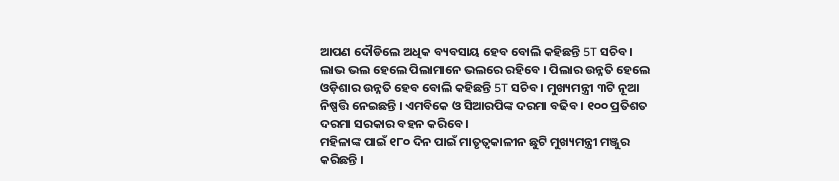ଆପଣ ଦୌଡିଲେ ଅଧିକ ବ୍ୟବସାୟ ହେବ ବୋଲି କହିଛନ୍ତି 5T ସଚିବ । ଲାଭ ଭଲ ହେଲେ ପିଲାମାନେ ଭଲରେ ରହିବେ । ପିଲାର ଉନ୍ନତି ହେଲେ ଓଡ଼ିଶାର ଉନ୍ନତି ହେବ ବୋଲି କହିଛନ୍ତି 5T ସଚିବ । ମୁଖ୍ୟମନ୍ତ୍ରୀ ୩ଟି ନୂଆ ନିଷ୍ପତ୍ତି ନେଇଛନ୍ତି । ଏମବିକେ ଓ ସିଆରପିଙ୍କ ଦରମା ବଢିବ । ୧୦୦ ପ୍ରତିଶତ ଦରମା ସରକାର ବହନ କରିବେ ।
ମହିଳାଙ୍କ ପାଇଁ ୧୮୦ ଦିନ ପାଇଁ ମାତୃତ୍ବକାଳୀନ ଛୁଟି ମୁଖ୍ୟମନ୍ତ୍ରୀ ମଞ୍ଜୁର କରିଛନ୍ତି ।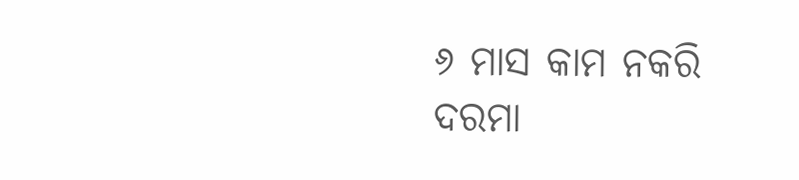୬ ମାସ କାମ ନକରି ଦରମା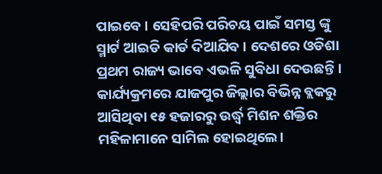ପାଇବେ । ସେହିପରି ପରିଚୟ ପାଇଁ ସମସ୍ତ ଙ୍କୁ ସ୍ମାର୍ଟ ଆଇଡି କାର୍ଡ ଦିଆଯିବ । ଦେଶରେ ଓଡିଶା ପ୍ରଥମ ରାଜ୍ୟ ଭାବେ ଏଭଳି ସୁବିଧା ଦେଉଛନ୍ତି । କାର୍ଯ୍ୟକ୍ରମରେ ଯାଜପୁର ଜିଲ୍ଲାର ବିଭିନ୍ନ ବ୍ଲକରୁ ଆସିଥିବା ୧୫ ହଜାରରୁ ଉର୍ଦ୍ଧ୍ବ ମିଶନ ଶକ୍ତିର ମହିଳାମାନେ ସାମିଲ ହୋଇଥିଲେ।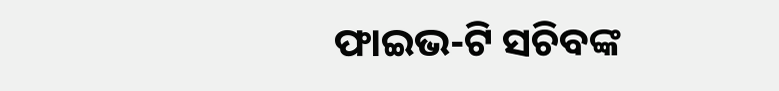ଫାଇଭ-ଟି ସଚିବଙ୍କ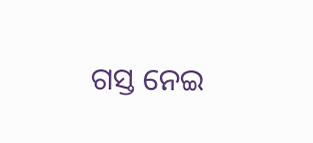ଗସ୍ତ ନେଇ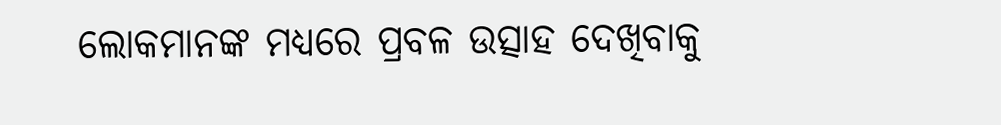ଲୋକମାନଙ୍କ ମଧ୍ୟରେ ପ୍ରବଳ ଉତ୍ସାହ ଦେଖିବାକୁ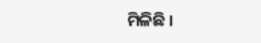ମିଳିଛି ।